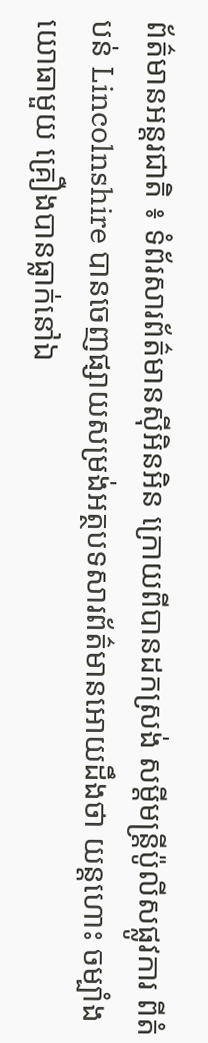ព័ត៌មានអន្តរជាតិ ៖ ទំព័រសារព័ត៌មានស៊ីអិនអិន ក្រោយពីបានដកស្រង់ សម្តីមន្រ្តីប៉ូលីសផ្លូវការ ពីតំបន់ Lincolnshire បានចេញផ្សាយសម្រង់អត្ថបទសារព័ត៌មានអោយដឹងថា យន្តហោះ ចម្បាំង យោធាមួយ គ្រឿងបានធ្លាក់នៅឯ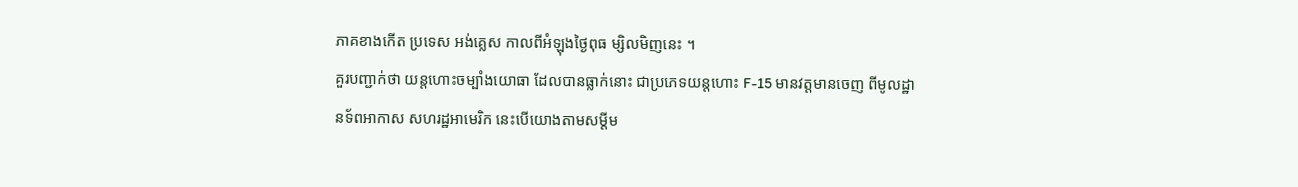ភាគខាងកើត ប្រទេស អង់គ្លេស កាលពីអំឡុងថ្ងៃពុធ ម្សិលមិញនេះ ។
គួរបញ្ជាក់ថា យន្តហោះចម្បាំងយោធា ដែលបានធ្លាក់នោះ ជាប្រភេទយន្តហោះ F-15 មានវត្តមានចេញ ពីមូលដ្ឋានទ័ពអាកាស សហរដ្ឋអាមេរិក នេះបើយោងតាមសម្តីម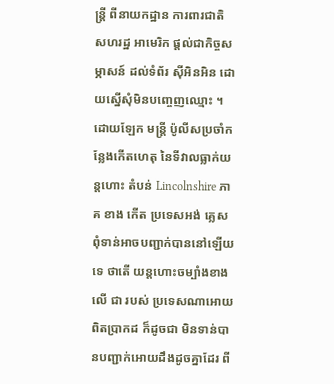ន្រ្តី ពីនាយកដ្ឋាន ការពារជាតិ សហរដ្ឋ អាមេរិក ផ្តល់ជាកិច្ចសម្ភាសន៍ ដល់ទំព័រ ស៊ីអិនអិន ដោយស្នើសុំមិនបញ្ចេញឈ្មោះ ។ ដោយឡែក មន្រ្តី ប៉ូលីសប្រចាំកន្លែងកើតហេតុ នៃទីវាលធ្លាក់យន្តហោះ តំបន់ Lincolnshire ភាគ ខាង កើត ប្រទេសអង់ គ្លេសពុំទាន់អាចបញ្ជាក់បាននៅឡើយទេ ថាតើ យន្តហោះចម្បាំងខាងលើ ជា របស់ ប្រទេសណាអោយ ពិតប្រាកដ ក៏ដូចជា មិនទាន់បានបញ្ជាក់អោយដឹងដូចគ្នាដែរ ពី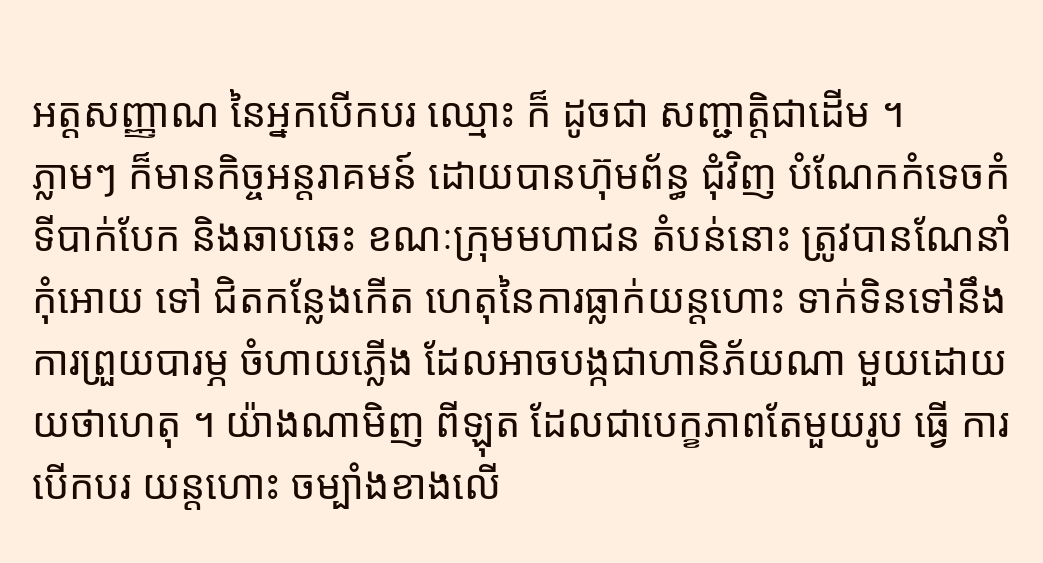អត្តសញ្ញាណ នៃអ្នកបើកបរ ឈ្មោះ ក៏ ដូចជា សញ្ជាត្តិជាដើម ។
ភ្លាមៗ ក៏មានកិច្ចអន្តរាគមន៍ ដោយបានហ៊ុមព័ន្ធ ជុំវិញ បំណែកកំទេចកំ ទីបាក់បែក និងឆាបឆេះ ខណៈក្រុមមហាជន តំបន់នោះ ត្រូវបានណែនាំ កុំអោយ ទៅ ជិតកន្លែងកើត ហេតុនៃការធ្លាក់យន្តហោះ ទាក់ទិនទៅនឹងការព្រួយបារម្ភ ចំហាយភ្លើង ដែលអាចបង្កជាហានិភ័យណា មួយដោយយថាហេតុ ។ យ៉ាងណាមិញ ពីឡុត ដែលជាបេក្ខភាពតែមួយរូប ធ្វើ ការបើកបរ យន្តហោះ ចម្បាំងខាងលើ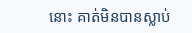នោះ គាត់មិនបានស្លាប់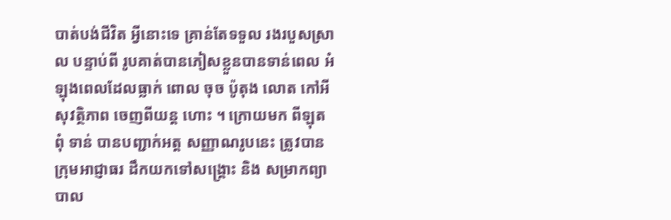បាត់បង់ជីវិត អ្វីនោះទេ គ្រាន់តែទទួល រងរបួសស្រាល បន្ទាប់ពី រូបគាត់បានភៀសខ្លួនបានទាន់ពេល អំឡុងពេលដែលធ្លាក់ ពោល ចុច ប៉ូតុង លោត កៅអី សុវត្ថិភាព ចេញពីយន្ត ហោះ ។ ក្រោយមក ពីឡុត ពុំ ទាន់ បានបញ្ជាក់អត្ត សញ្ញាណរូបនេះ ត្រូវបានក្រុមអាជ្ញាធរ ដឹកយកទៅសង្គ្រោះ និង សម្រាកព្យាបាល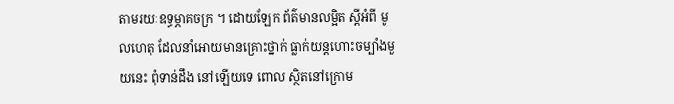តាមរយៈឧទ្ធម្ភាគចក្រ ។ ដោយឡែក ព័ត៌មានលម្អិត ស្តីអំពី មូលហេតុ ដែលនាំអោយមានគ្រោះថ្នាក់ ធ្លាក់យន្តហោះចម្បាំងមួយនេះ ពុំទាន់ដឹង នៅឡើយទេ ពោល ស្ថិតនៅក្រោម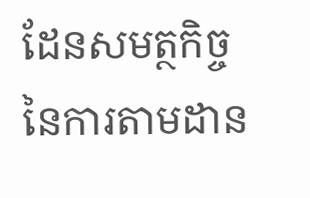ដែនសមត្ថកិច្ច នៃការតាមដាន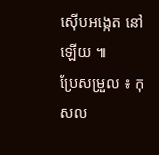ស៊ើបអង្កេត នៅឡើយ ៕
ប្រែសម្រួល ៖ កុសល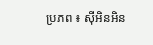ប្រភព ៖ ស៊ីអិនអិន